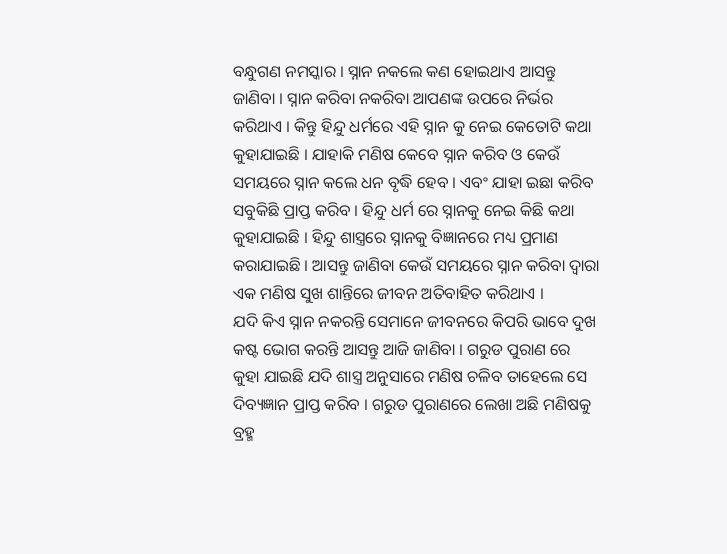ବନ୍ଧୁଗଣ ନମସ୍କାର । ସ୍ନାନ ନକଲେ କଣ ହୋଇଥାଏ ଆସନ୍ତୁ ଜାଣିବା । ସ୍ନାନ କରିବା ନକରିବା ଆପଣଙ୍କ ଉପରେ ନିର୍ଭର କରିଥାଏ । କିନ୍ତୁ ହିନ୍ଦୁ ଧର୍ମରେ ଏହି ସ୍ନାନ କୁ ନେଇ କେତୋଟି କଥା କୁହାଯାଇଛି । ଯାହାକି ମଣିଷ କେବେ ସ୍ନାନ କରିବ ଓ କେଉଁ ସମୟରେ ସ୍ନାନ କଲେ ଧନ ବୃଦ୍ଧି ହେବ । ଏବଂ ଯାହା ଇଛା କରିବ ସବୁକିଛି ପ୍ରାପ୍ତ କରିବ । ହିନ୍ଦୁ ଧର୍ମ ରେ ସ୍ନାନକୁ ନେଇ କିଛି କଥା କୁହାଯାଇଛି । ହିନ୍ଦୁ ଶାସ୍ତ୍ରରେ ସ୍ନାନକୁ ବିଜ୍ଞାନରେ ମଧ୍ୟ ପ୍ରମାଣ କରାଯାଇଛି । ଆସନ୍ତୁ ଜାଣିବା କେଉଁ ସମୟରେ ସ୍ନାନ କରିବା ଦ୍ଵାରା ଏକ ମଣିଷ ସୁଖ ଶାନ୍ତିରେ ଜୀବନ ଅତିବାହିତ କରିଥାଏ ।
ଯଦି କିଏ ସ୍ନାନ ନକରନ୍ତି ସେମାନେ ଜୀବନରେ କିପରି ଭାବେ ଦୁଖ କଷ୍ଟ ଭୋଗ କରନ୍ତି ଆସନ୍ତୁ ଆଜି ଜାଣିବା । ଗରୁଡ ପୁରାଣ ରେ କୁହା ଯାଇଛି ଯଦି ଶାସ୍ତ୍ର ଅନୁସାରେ ମଣିଷ ଚଳିବ ତାହେଲେ ସେ ଦିବ୍ୟଜ୍ଞାନ ପ୍ରାପ୍ତ କରିବ । ଗରୁଡ ପୁରାଣରେ ଲେଖା ଅଛି ମଣିଷକୁ ବ୍ରହ୍ମ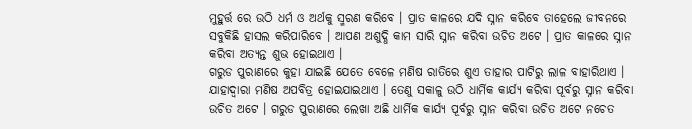ମୁହୁର୍ତ୍ତ ରେ ଉଠି ଧର୍ମ ଓ ଅର୍ଥକୁ ସ୍ମରଣ କରିବେ । ପ୍ରାତ କାଳରେ ଯଦି ସ୍ନାନ କରିବେ ତାହେଲେ ଜୀବନରେ ସବୁକିଛି ହାସଲ କରିପାରିବେ । ଆପଣ ଅଶୁଦ୍ଧି କାମ ସାରି ସ୍ନାନ କରିବା ଉଚିତ ଅଟେ । ପ୍ରାତ କାଳରେ ସ୍ନାନ କରିବା ଅତ୍ୟନ୍ତ ଶୁଭ ହୋଇଥାଏ ।
ଗରୁଡ ପୁରାଣରେ କୁହା ଯାଇଛି ଯେତେ ବେଳେ ମଣିଷ ରାତିରେ ଶୁଏ ତାହାର ପାଟିରୁ ଲାଳ ବାହାରିଥାଏ । ଯାହାଦ୍ୱାରା ମଣିଷ ଅପବିତ୍ର ହୋଇଯାଇଥାଏ । ତେଣୁ ସକାଳୁ ଉଠି ଧାର୍ମିକ କାର୍ଯ୍ୟ କରିବା ପୂର୍ବରୁ ସ୍ନାନ କରିବା ଉଚିତ ଅଟେ । ଗରୁଡ ପୁରାଣରେ ଲେଖା ଅଛି ଧାର୍ମିକ କାର୍ଯ୍ୟ ପୂର୍ବରୁ ସ୍ନାନ କରିବା ଉଚିତ ଅଟେ ନଚେତ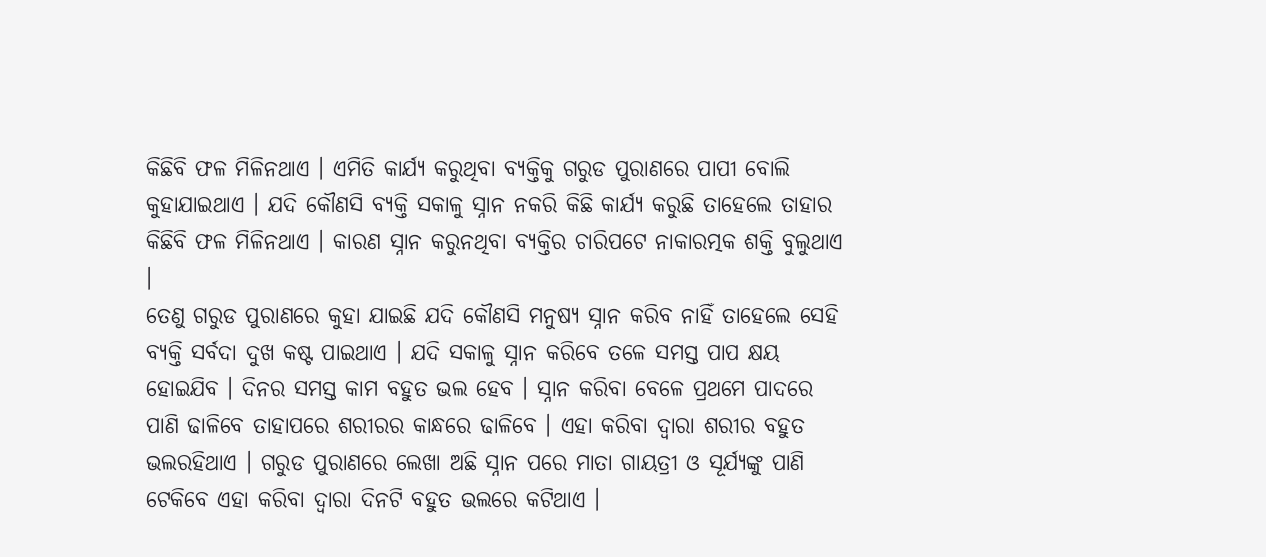କିଛିବି ଫଳ ମିଳିନଥାଏ । ଏମିତି କାର୍ଯ୍ୟ କରୁଥିବା ବ୍ୟକ୍ତିକୁ ଗରୁଡ ପୁରାଣରେ ପାପୀ ବୋଲି କୁହାଯାଇଥାଏ । ଯଦି କୌଣସି ବ୍ୟକ୍ତି ସକାଳୁ ସ୍ନାନ ନକରି କିଛି କାର୍ଯ୍ୟ କରୁଛି ତାହେଲେ ତାହାର କିଛିବି ଫଳ ମିଳିନଥାଏ । କାରଣ ସ୍ନାନ କରୁନଥିବା ବ୍ୟକ୍ତିର ଚାରିପଟେ ନାକାରତ୍ମକ ଶକ୍ତି ବୁଲୁଥାଏ ।
ତେଣୁ ଗରୁଡ ପୁରାଣରେ କୁହା ଯାଇଛି ଯଦି କୌଣସି ମନୁଷ୍ୟ ସ୍ନାନ କରିବ ନାହିଁ ତାହେଲେ ସେହି ବ୍ୟକ୍ତି ସର୍ବଦା ଦୁଖ କଷ୍ଟ ପାଇଥାଏ । ଯଦି ସକାଳୁ ସ୍ନାନ କରିବେ ତଳେ ସମସ୍ତ ପାପ କ୍ଷୟ ହୋଇଯିବ । ଦିନର ସମସ୍ତ କାମ ବହୁତ ଭଲ ହେବ । ସ୍ନାନ କରିବା ବେଳେ ପ୍ରଥମେ ପାଦରେ ପାଣି ଢାଳିବେ ତାହାପରେ ଶରୀରର କାନ୍ଧରେ ଢାଳିବେ । ଏହା କରିବା ଦ୍ଵାରା ଶରୀର ବହୁତ ଭଲରହିଥାଏ । ଗରୁଡ ପୁରାଣରେ ଲେଖା ଅଛି ସ୍ନାନ ପରେ ମାତା ଗାୟତ୍ରୀ ଓ ସୂର୍ଯ୍ୟଙ୍କୁ ପାଣି ଟେକିବେ ଏହା କରିବା ଦ୍ଵାରା ଦିନଟି ବହୁତ ଭଲରେ କଟିଥାଏ ।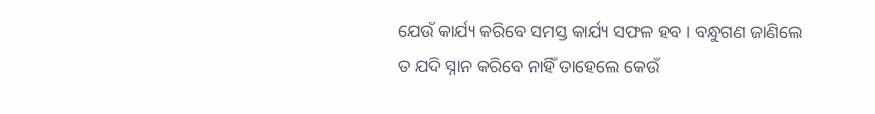ଯେଉଁ କାର୍ଯ୍ୟ କରିବେ ସମସ୍ତ କାର୍ଯ୍ୟ ସଫଳ ହବ । ବନ୍ଧୁଗଣ ଜାଣିଲେ ତ ଯଦି ସ୍ନାନ କରିବେ ନାହିଁ ତାହେଲେ କେଉଁ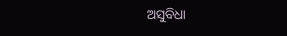ଅସୁବିଧା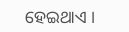ହେଇଥାଏ ।